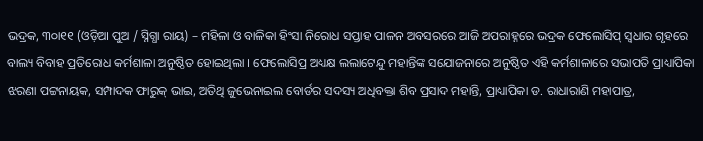ଭଦ୍ରକ, ୩୦ା୧୧ (ଓଡ଼ିଆ ପୁଅ / ସ୍ନିଗ୍ଧା ରାୟ) – ମହିଳା ଓ ବାଳିକା ହିଂସା ନିରୋଧ ସପ୍ତାହ ପାଳନ ଅବସରରେ ଆଜି ଅପରାହ୍ନରେ ଭଦ୍ରକ ଫେଲୋସିପ୍ ସ୍ୱଧାର ଗୃହରେ ବାଲ୍ୟ ବିବାହ ପ୍ରତିରୋଧ କର୍ମଶାଳା ଅନୁଷ୍ଠିତ ହୋଇଥିଲା । ଫେଲୋସିପ୍ର ଅଧ୍ୟକ୍ଷ ଲଲାଟେନ୍ଦୁ ମହାନ୍ତିଙ୍କ ସଯୋଜନାରେ ଅନୁଷ୍ଠିତ ଏହି କର୍ମଶାଳାରେ ସଭାପତି ପ୍ରାଧ୍ୟାପିକା ଝରଣା ପଟ୍ଟନାୟକ, ସମ୍ପାଦକ ଫାରୁକ୍ ଭାଇ, ଅତିଥି ଜୁଭେନାଇଲ ବୋର୍ଡର ସଦସ୍ୟ ଅଧିବକ୍ତା ଶିବ ପ୍ରସାଦ ମହାନ୍ତି, ପ୍ରାଧ୍ୟାପିକା ଡ. ରାଧାରାଣି ମହାପାତ୍ର,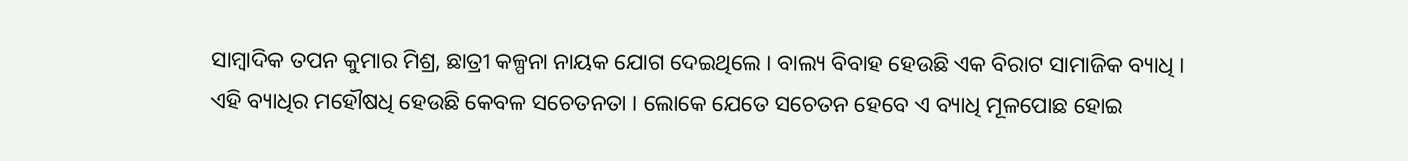ସାମ୍ବାଦିକ ତପନ କୁମାର ମିଶ୍ର, ଛାତ୍ରୀ କଳ୍ପନା ନାୟକ ଯୋଗ ଦେଇଥିଲେ । ବାଲ୍ୟ ବିବାହ ହେଉଛି ଏକ ବିରାଟ ସାମାଜିକ ବ୍ୟାଧି । ଏହି ବ୍ୟାଧିର ମହୌଷଧି ହେଉଛି କେବଳ ସଚେତନତା । ଲୋକେ ଯେତେ ସଚେତନ ହେବେ ଏ ବ୍ୟାଧି ମୂଳପୋଛ ହୋଇ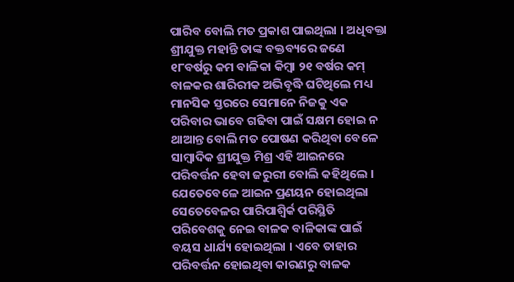ପାରିବ ବୋଲି ମତ ପ୍ରକାଶ ପାଇଥିଲା । ଅଧିବକ୍ତା ଶ୍ରୀଯୁକ୍ତ ମହାନ୍ତି ତାଙ୍କ ବକ୍ତବ୍ୟରେ ଜଣେ ୧୮ବର୍ଷରୁ କମ ବାଳିକା କିମ୍ବା ୨୧ ବର୍ଷର କମ୍ ବାଳକର ଶାରିରୀକ ଅଭିବୃଦ୍ଧି ଘଟିଥିଲେ ମଧ୍ୟ ମାନସିକ ସ୍ତରରେ ସେମାନେ ନିଜକୁ ଏକ ପରିବାର ଭାବେ ଗଢିବା ପାଇଁ ସକ୍ଷମ ହୋଇ ନ ଥାଆନ୍ତ ବୋଲି ମତ ପୋଷଣ କରିଥିବା ବେଳେ ସାମ୍ବାଦିକ ଶ୍ରୀଯୁକ୍ତ ମିଶ୍ର ଏହି ଆଇନରେ ପରିବର୍ତ୍ତନ ହେବା ଜରୁରୀ ବୋଲି କହିଥିଲେ । ଯେତେବେଳେ ଆଇନ ପ୍ରଣୟନ ହୋଇଥିଲା ସେତେବେଳର ପାରିପାଶ୍ୱିର୍କ ପରିସ୍ଥିତି ପରିବେଶକୁ ନେଇ ବାଳକ ବାଳିକାଙ୍କ ପାଇଁ ବୟସ ଧାର୍ଯ୍ୟ ହୋଇଥିଲା । ଏବେ ତାହାର ପରିବର୍ତ୍ତନ ହୋଇଥିବା କାରଣରୁ ବାଳକ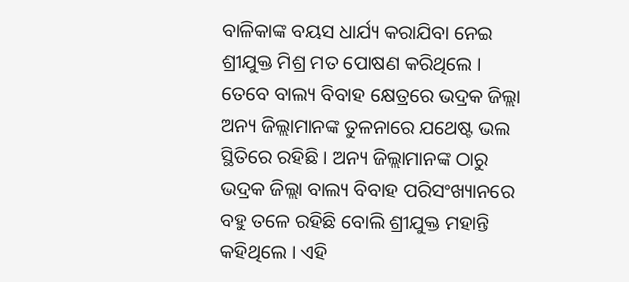ବାଳିକାଙ୍କ ବୟସ ଧାର୍ଯ୍ୟ କରାଯିବା ନେଇ ଶ୍ରୀଯୁକ୍ତ ମିଶ୍ର ମତ ପୋଷଣ କରିଥିଲେ । ତେବେ ବାଲ୍ୟ ବିବାହ କ୍ଷେତ୍ରରେ ଭଦ୍ରକ ଜିଲ୍ଲା ଅନ୍ୟ ଜିଲ୍ଲାମାନଙ୍କ ତୁଳନାରେ ଯଥେଷ୍ଟ ଭଲ ସ୍ଥିତିରେ ରହିଛି । ଅନ୍ୟ ଜିଲ୍ଲାମାନଙ୍କ ଠାରୁ ଭଦ୍ରକ ଜିଲ୍ଲା ବାଲ୍ୟ ବିବାହ ପରିସଂଖ୍ୟାନରେ ବହୁ ତଳେ ରହିଛି ବୋଲି ଶ୍ରୀଯୁକ୍ତ ମହାନ୍ତି କହିଥିଲେ । ଏହି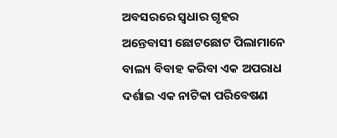ଅବସରରେ ସ୍ୱଧାର ଗୃହର ଅନ୍ତେବାସୀ ଛୋଟଛୋଟ ପିଲାମାନେ ବାଲ୍ୟ ବିବାହ କରିବା ଏକ ଅପରାଧ ଦର୍ଶାଇ ଏକ ନାଟିକା ପରିବେଷଣ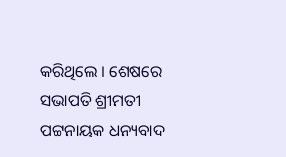କରିଥିଲେ । ଶେଷରେ ସଭାପତି ଶ୍ରୀମତୀ ପଟ୍ଟନାୟକ ଧନ୍ୟବାଦ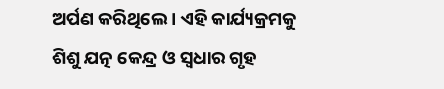ଅର୍ପଣ କରିଥିଲେ । ଏହି କାର୍ଯ୍ୟକ୍ରମକୁ ଶିଶୁ ଯତ୍ନ କେନ୍ଦ୍ର ଓ ସ୍ୱଧାର ଗୃହ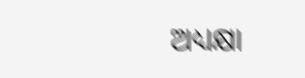ଅଧ୍ୟକ୍ଷା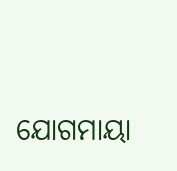ଯୋଗମାୟା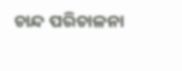ଚାନ୍ଦ ପରିଚାଳନା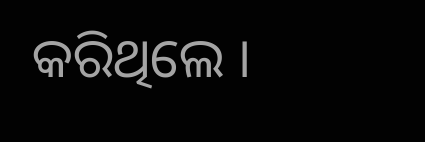କରିଥିଲେ ।